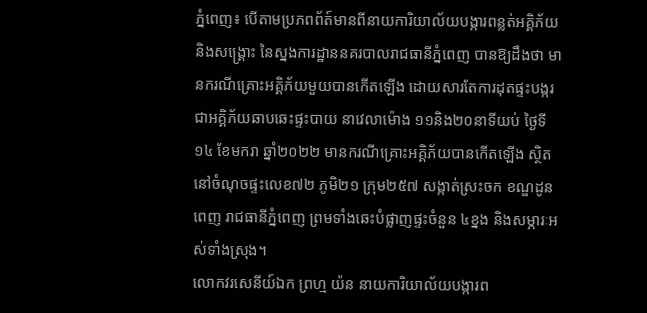ភ្នំពេញ៖ បេីតាមប្រភពព័ត៍មានពីនាយការិយាល័យបង្ការពន្លត់អគ្គិភ័យ និងសង្គ្រោះ នៃស្នងការដ្ឋាននគរបាលរាជធានីភ្នំពេញ បានឱ្យដឹងថា មានករណីគ្រោះអគ្គិភ័យមួយបានកេីតឡេីង ដោយសារតែការដុតផ្ទះបង្ករជាអគ្គិភ័យឆាបឆេះផ្ទះបាយ នាវេលាម៉ោង ១១និង២០នាទីយប់ ថ្ងៃទី១៤ ខែមករា ឆ្នាំ២០២២ មានករណីគ្រោះអគ្គិភ័យបានកើតឡើង ស្ថិតនៅចំណុចផ្ទះលេខ៧២ ភូមិ២១ ក្រុម២៥៧ សង្កាត់ស្រះចក ខណ្ឌដូនពេញ រាជធានីភ្នំពេញ ព្រមទាំងឆេះបំផ្លាញផ្ទះចំនួន ៤ខ្នង និងសម្ភារៈអស់ទាំងស្រុង។
លោកវរសេនីយ៍ឯក ព្រហ្ម យ៉ន នាយការិយាល័យបង្ការព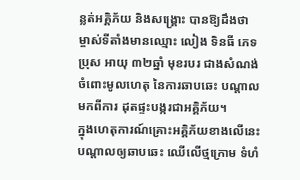ន្លត់អគ្គិភ័យ និងសង្គ្រោះ បានឱ្យដឹងថា ម្ចាស់ទីតាំងមានឈ្មោះ លៀង ទិនធី ភេទប្រុស អាយុ ៣២ឆ្នាំ មុខរបរ ជាងសំណង់ ចំពោះមូលហេតុ នៃការឆាបឆេះ បណ្តាលមកពីការ ដុតផ្ទះបង្ករជាអគ្គិភ័យ។
ក្នុងហេតុការណ៍គ្រោះអគ្គិភ័យខាងលេីនេះ បណ្តាលឲ្យឆាបឆេះ ឈេីលេីថ្មក្រោម ទំហំ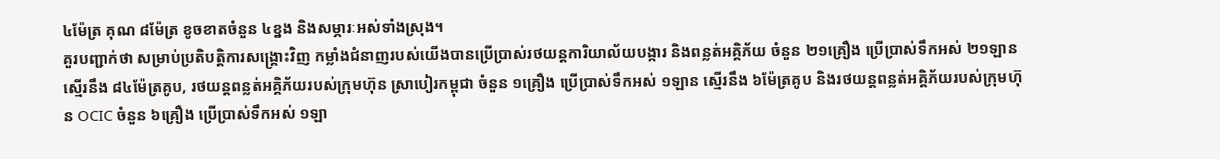៤ម៉ែត្រ គុណ ៨ម៉ែត្រ ខូចខាតចំនួន ៤ខ្នង និងសម្ភារៈអស់ទាំងស្រុង។
គួរបញ្ជាក់ថា សម្រាប់ប្រតិបត្តិការសង្គ្រោះវិញ កម្លាំងជំនាញរបស់យេីងបានប្រើប្រាស់រថយន្ដការិយាល័យបង្ការ និងពន្លត់អគ្គិភ័យ ចំនួន ២១គ្រឿង ប្រើប្រាស់ទឹកអស់ ២១ឡាន ស្មេីរនឹង ៨៤ម៉ែត្រគូប, រថយន្តពន្លត់អគ្គិភ័យរបស់ក្រុមហ៊ុន ស្រាបៀរកម្ពុជា ចំនួន ១គ្រឿង ប្រេីប្រាស់ទឹកអស់ ១ឡាន ស្មេីរនឹង ៦ម៉ែត្រគូប និងរថយន្តពន្លត់អគ្គិភ័យរបស់ក្រុមហ៊ុន OCIC ចំនួន ៦គ្រឿង ប្រេីប្រាស់ទឹកអស់ ១ឡា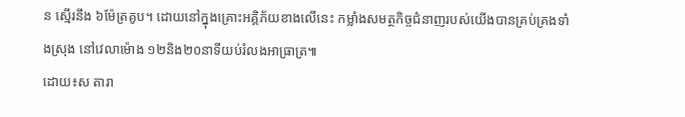ន ស្មេីរនឹង ៦ម៉ែត្រគូប។ ដោយនៅក្នុងគ្រោះអគ្គិភ័យខាងលេីនេះ កម្លាំងសមត្ថកិច្ចជំនាញរបស់យេីងបានគ្រប់គ្រងទាំងស្រុង នៅវេលាម៉ោង ១២និង២០នាទីយប់រំលងអាធ្រាត្រ៕
ដោយ៖ស តារា